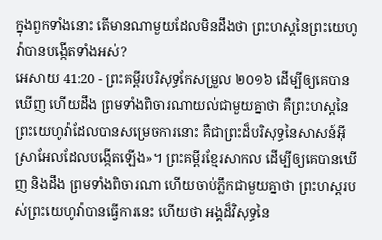ក្នុងពួកទាំងនោះ តើមានណាមួយដែលមិនដឹងថា ព្រះហស្តនៃព្រះយេហូវ៉ាបានបង្កើតទាំងអស់?
អេសាយ 41:20 - ព្រះគម្ពីរបរិសុទ្ធកែសម្រួល ២០១៦ ដើម្បីឲ្យគេបានឃើញ ហើយដឹង ព្រមទាំងពិចារណាយល់ជាមួយគ្នាថា គឺព្រះហស្តនៃព្រះយេហូវ៉ាដែលបានសម្រេចការនោះ គឺជាព្រះដ៏បរិសុទ្ធនៃសាសន៍អ៊ីស្រាអែលដែលបង្កើតឡើង»។ ព្រះគម្ពីរខ្មែរសាកល ដើម្បីឲ្យគេបានឃើញ និងដឹង ព្រមទាំងពិចារណា ហើយចាប់ភ្លឹកជាមួយគ្នាថា ព្រះហស្តរបស់ព្រះយេហូវ៉ាបានធ្វើការនេះ ហើយថា អង្គដ៏វិសុទ្ធនៃ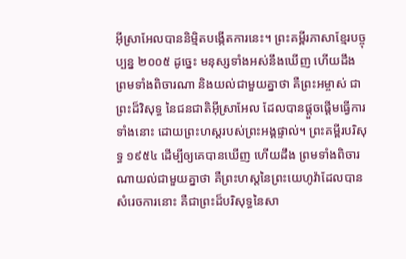អ៊ីស្រាអែលបាននិម្មិតបង្កើតការនេះ។ ព្រះគម្ពីរភាសាខ្មែរបច្ចុប្បន្ន ២០០៥ ដូច្នេះ មនុស្សទាំងអស់នឹងឃើញ ហើយដឹង ព្រមទាំងពិចារណា និងយល់ជាមួយគ្នាថា គឺព្រះអម្ចាស់ ជាព្រះដ៏វិសុទ្ធ នៃជនជាតិអ៊ីស្រាអែល ដែលបានផ្ដួចផ្ដើមធ្វើការទាំងនោះ ដោយព្រះហស្ដរបស់ព្រះអង្គផ្ទាល់។ ព្រះគម្ពីរបរិសុទ្ធ ១៩៥៤ ដើម្បីឲ្យគេបានឃើញ ហើយដឹង ព្រមទាំងពិចារណាយល់ជាមួយគ្នាថា គឺព្រះហស្តនៃព្រះយេហូវ៉ាដែលបានសំរេចការនោះ គឺជាព្រះដ៏បរិសុទ្ធនៃសា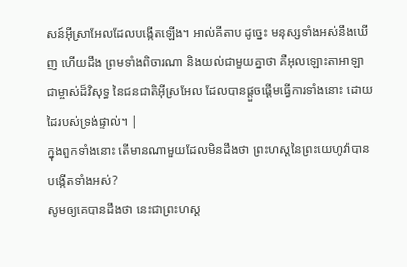សន៍អ៊ីស្រាអែលដែលបង្កើតឡើង។ អាល់គីតាប ដូច្នេះ មនុស្សទាំងអស់នឹងឃើញ ហើយដឹង ព្រមទាំងពិចារណា និងយល់ជាមួយគ្នាថា គឺអុលឡោះតាអាឡា ជាម្ចាស់ដ៏វិសុទ្ធ នៃជនជាតិអ៊ីស្រអែល ដែលបានផ្ដួចផ្ដើមធ្វើការទាំងនោះ ដោយដៃរបស់ទ្រង់ផ្ទាល់។ |
ក្នុងពួកទាំងនោះ តើមានណាមួយដែលមិនដឹងថា ព្រះហស្តនៃព្រះយេហូវ៉ាបានបង្កើតទាំងអស់?
សូមឲ្យគេបានដឹងថា នេះជាព្រះហស្ត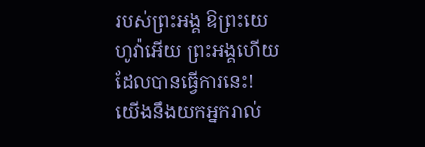របស់ព្រះអង្គ ឱព្រះយេហូវ៉ាអើយ ព្រះអង្គហើយដែលបានធ្វើការនេះ!
យើងនឹងយកអ្នករាល់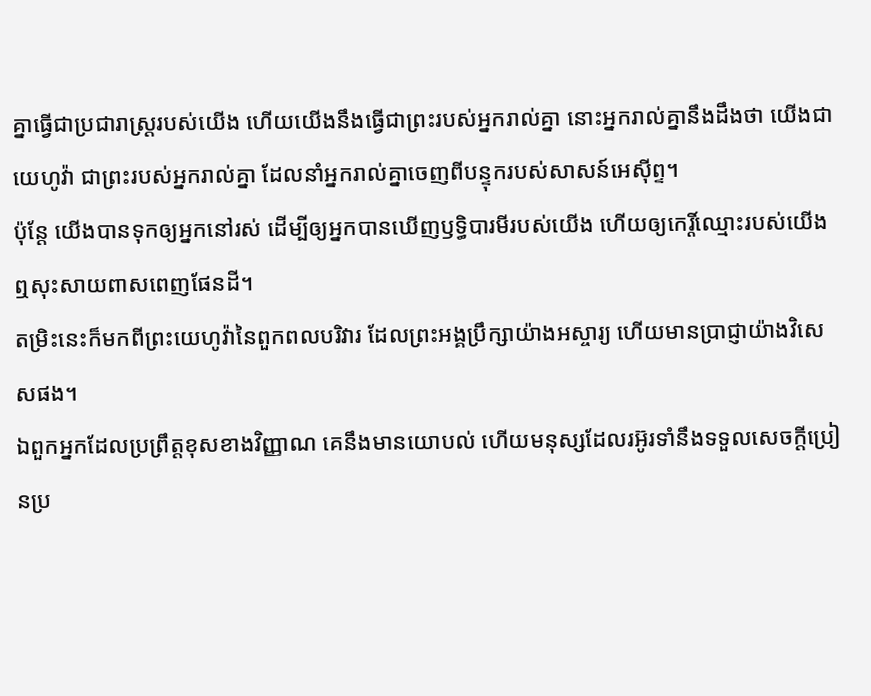គ្នាធ្វើជាប្រជារាស្ត្ររបស់យើង ហើយយើងនឹងធ្វើជាព្រះរបស់អ្នករាល់គ្នា នោះអ្នករាល់គ្នានឹងដឹងថា យើងជាយេហូវ៉ា ជាព្រះរបស់អ្នករាល់គ្នា ដែលនាំអ្នករាល់គ្នាចេញពីបន្ទុករបស់សាសន៍អេស៊ីព្ទ។
ប៉ុន្តែ យើងបានទុកឲ្យអ្នកនៅរស់ ដើម្បីឲ្យអ្នកបានឃើញឫទ្ធិបារមីរបស់យើង ហើយឲ្យកេរ្តិ៍ឈ្មោះរបស់យើងឮសុះសាយពាសពេញផែនដី។
តម្រិះនេះក៏មកពីព្រះយេហូវ៉ានៃពួកពលបរិវារ ដែលព្រះអង្គប្រឹក្សាយ៉ាងអស្ចារ្យ ហើយមានប្រាជ្ញាយ៉ាងវិសេសផង។
ឯពួកអ្នកដែលប្រព្រឹត្តខុសខាងវិញ្ញាណ គេនឹងមានយោបល់ ហើយមនុស្សដែលរអ៊ូរទាំនឹងទទួលសេចក្ដីប្រៀនប្រ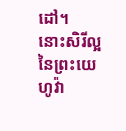ដៅ។
នោះសិរីល្អនៃព្រះយេហូវ៉ា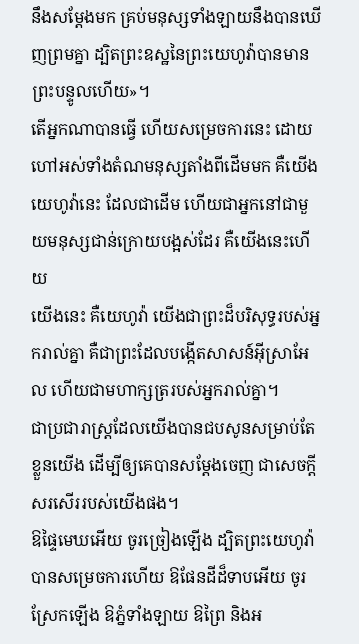នឹងសម្ដែងមក គ្រប់មនុស្សទាំងឡាយនឹងបានឃើញព្រមគ្នា ដ្បិតព្រះឧស្ឋនៃព្រះយេហូវ៉ាបានមានព្រះបន្ទូលហើយ»។
តើអ្នកណាបានធ្វើ ហើយសម្រេចការនេះ ដោយហៅអស់ទាំងតំណមនុស្សតាំងពីដើមមក គឺយើង យេហូវ៉ានេះ ដែលជាដើម ហើយជាអ្នកនៅជាមួយមនុស្សជាន់ក្រោយបង្អស់ដែរ គឺយើងនេះហើយ
យើងនេះ គឺយេហូវ៉ា យើងជាព្រះដ៏បរិសុទ្ធរបស់អ្នករាល់គ្នា គឺជាព្រះដែលបង្កើតសាសន៍អ៊ីស្រាអែល ហើយជាមហាក្សត្ររបស់អ្នករាល់គ្នា។
ជាប្រជារាស្ត្រដែលយើងបានជបសូនសម្រាប់តែខ្លួនយើង ដើម្បីឲ្យគេបានសម្ដែងចេញ ជាសេចក្ដីសរសើររបស់យើងផង។
ឱផ្ទៃមេឃអើយ ចូរច្រៀងឡើង ដ្បិតព្រះយេហូវ៉ាបានសម្រេចការហើយ ឱផែនដីដ៏ទាបអើយ ចូរស្រែកឡើង ឱភ្នំទាំងឡាយ ឱព្រៃ និងអ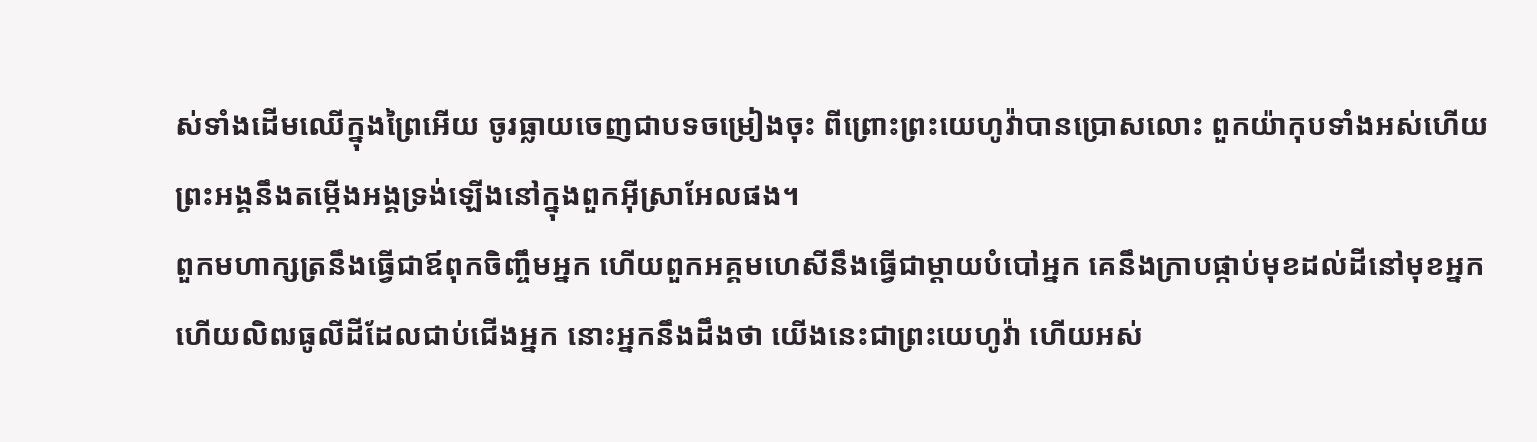ស់ទាំងដើមឈើក្នុងព្រៃអើយ ចូរធ្លាយចេញជាបទចម្រៀងចុះ ពីព្រោះព្រះយេហូវ៉ាបានប្រោសលោះ ពួកយ៉ាកុបទាំងអស់ហើយ ព្រះអង្គនឹងតម្កើងអង្គទ្រង់ឡើងនៅក្នុងពួកអ៊ីស្រាអែលផង។
ពួកមហាក្សត្រនឹងធ្វើជាឪពុកចិញ្ចឹមអ្នក ហើយពួកអគ្គមហេសីនឹងធ្វើជាម្តាយបំបៅអ្នក គេនឹងក្រាបផ្កាប់មុខដល់ដីនៅមុខអ្នក ហើយលិឍធូលីដីដែលជាប់ជើងអ្នក នោះអ្នកនឹងដឹងថា យើងនេះជាព្រះយេហូវ៉ា ហើយអស់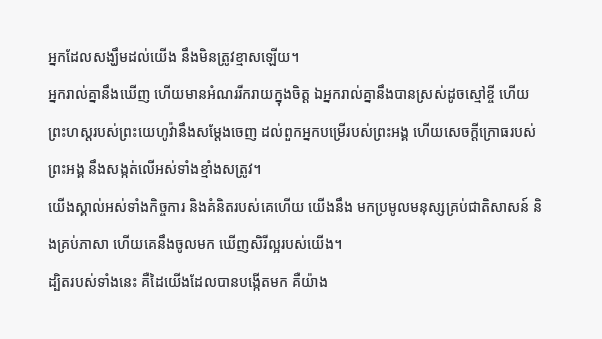អ្នកដែលសង្ឃឹមដល់យើង នឹងមិនត្រូវខ្មាសឡើយ។
អ្នករាល់គ្នានឹងឃើញ ហើយមានអំណររីករាយក្នុងចិត្ត ឯអ្នករាល់គ្នានឹងបានស្រស់ដូចស្មៅខ្ចី ហើយព្រះហស្តរបស់ព្រះយេហូវ៉ានឹងសម្ដែងចេញ ដល់ពួកអ្នកបម្រើរបស់ព្រះអង្គ ហើយសេចក្ដីក្រោធរបស់ព្រះអង្គ នឹងសង្កត់លើអស់ទាំងខ្មាំងសត្រូវ។
យើងស្គាល់អស់ទាំងកិច្ចការ និងគំនិតរបស់គេហើយ យើងនឹង មកប្រមូលមនុស្សគ្រប់ជាតិសាសន៍ និងគ្រប់ភាសា ហើយគេនឹងចូលមក ឃើញសិរីល្អរបស់យើង។
ដ្បិតរបស់ទាំងនេះ គឺដៃយើងដែលបានបង្កើតមក គឺយ៉ាង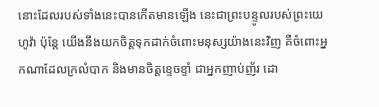នោះដែលរបស់ទាំងនេះបានកើតមានឡើង នេះជាព្រះបន្ទូលរបស់ព្រះយេហូវ៉ា ប៉ុន្តែ យើងនឹងយកចិត្តទុកដាក់ចំពោះមនុស្សយ៉ាងនេះវិញ គឺចំពោះអ្នកណាដែលក្រលំបាក និងមានចិត្តខ្ទេចខ្ទាំ ជាអ្នកញាប់ញ័រ ដោ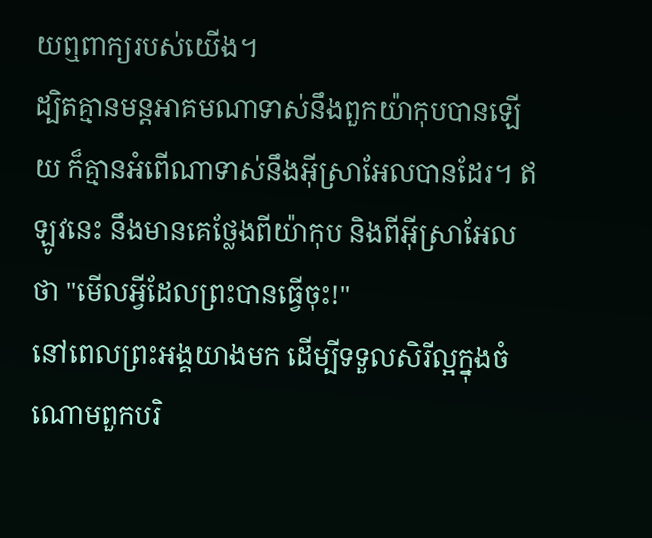យឮពាក្យរបស់យើង។
ដ្បិតគ្មានមន្តអាគមណាទាស់នឹងពួកយ៉ាកុបបានឡើយ ក៏គ្មានអំពើណាទាស់នឹងអ៊ីស្រាអែលបានដែរ។ ឥឡូវនេះ នឹងមានគេថ្លែងពីយ៉ាកុប និងពីអ៊ីស្រាអែលថា "មើលអ្វីដែលព្រះបានធ្វើចុះ!"
នៅពេលព្រះអង្គយាងមក ដើម្បីទទួលសិរីល្អក្នុងចំណោមពួកបរិ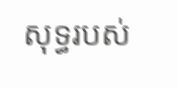សុទ្ធរបស់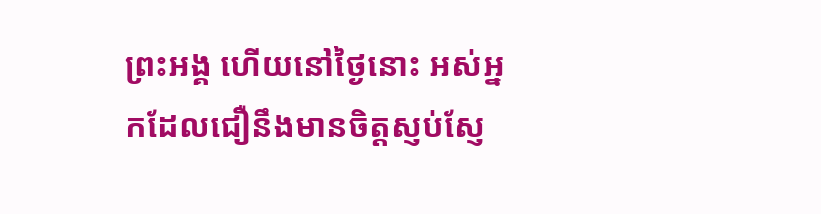ព្រះអង្គ ហើយនៅថ្ងៃនោះ អស់អ្នកដែលជឿនឹងមានចិត្តស្ញប់ស្ញែ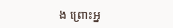ង ព្រោះអ្ន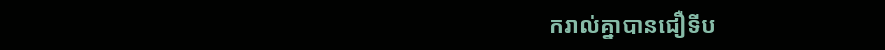ករាល់គ្នាបានជឿទីប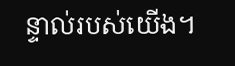ន្ទាល់របស់យើង។